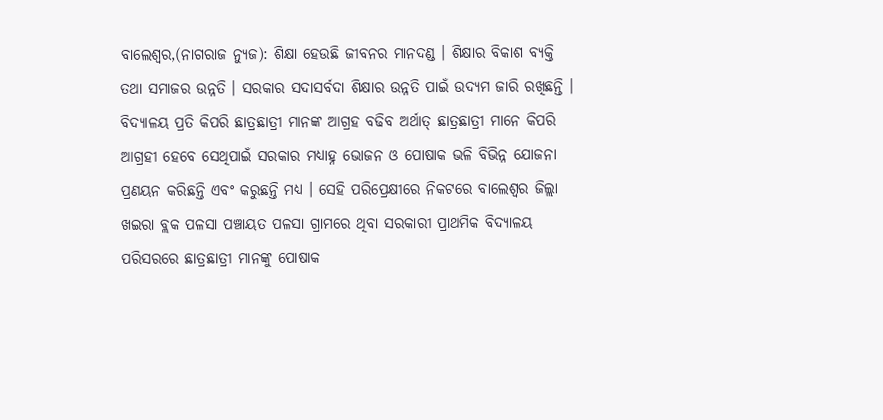ବାଲେଶ୍ଵର,(ନାଗରାଜ ନ୍ୟୁଜ): ଶିକ୍ଷା ହେଉଛି ଜୀବନର ମାନଦଣ୍ଡ । ଶିକ୍ଷାର ବିକାଶ ବ୍ଯକ୍ତି ତଥା ସମାଜର ଉନ୍ନତି । ସରକାର ସଦାସର୍ବଦା ଶିକ୍ଷାର ଉନ୍ନତି ପାଇଁ ଉଦ୍ୟମ ଜାରି ରଖିଛନ୍ତି । ବିଦ୍ୟାଳୟ ପ୍ରତି କିପରି ଛାତ୍ରଛାତ୍ରୀ ମାନଙ୍କ ଆଗ୍ରହ ବଢିବ ଅର୍ଥାତ୍ ଛାତ୍ରଛାତ୍ରୀ ମାନେ କିପରି ଆଗ୍ରହୀ ହେବେ ସେଥିପାଇଁ ସରକାର ମଧ୍ୟାହ୍ନ ଭୋଜନ ଓ ପୋଷାକ ଭଳି ବିଭିନ୍ନ ଯୋଜନା ପ୍ରଣୟନ କରିଛନ୍ତି ଏବଂ କରୁଛନ୍ତି ମଧ୍ୟ । ସେହି ପରିପ୍ରେକ୍ଷୀରେ ନିକଟରେ ବାଲେଶ୍ଵର ଜିଲ୍ଲା ଖଇରା ବ୍ଲକ ପଳସା ପଞ୍ଚାୟତ ପଳସା ଗ୍ରାମରେ ଥିବା ସରକାରୀ ପ୍ରାଥମିକ ବିଦ୍ୟାଳୟ ପରିସରରେ ଛାତ୍ରଛାତ୍ରୀ ମାନଙ୍କୁ ପୋଷାକ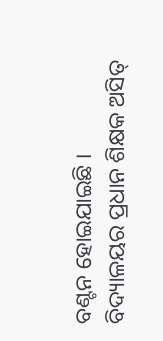ବଣ୍ଟନ ହୋଇଯାଇଛି । ବିଦ୍ୟାଳୟର ପ୍ରଧାନ ଶିକ୍ଷକ ଅସିତ୍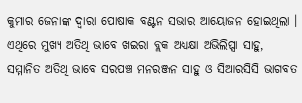କୁମାର ଜେନାଙ୍କ ଦ୍ବାରା ପୋଷାକ ବଣ୍ଟନ ସଭାର ଆୟୋଜନ ହୋଇଥିଲା । ଏଥିରେ ମୁଖ୍ୟ ଅତିଥି ଭାବେ ଖଇରା ବ୍ଲକ ଅଧ୍ୟକ୍ଷା ଅଭିଲିପ୍ସା ସାହୁ, ସମ୍ମାନିତ ଅତିଥି ଭାବେ ସରପଞ୍ଚ ମନରଞ୍ଜନ ସାହୁ ଓ ସିଆରସିସି ଭାଗବତ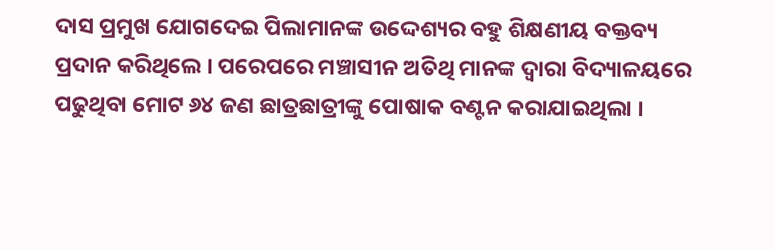ଦାସ ପ୍ରମୁଖ ଯୋଗଦେଇ ପିଲାମାନଙ୍କ ଉଦ୍ଦେଶ୍ୟର ବହୁ ଶିକ୍ଷଣୀୟ ବକ୍ତବ୍ୟ ପ୍ରଦାନ କରିଥିଲେ । ପରେପରେ ମଞ୍ଚାସୀନ ଅତିଥି ମାନଙ୍କ ଦ୍ବାରା ବିଦ୍ୟାଳୟରେ ପଢୁଥିବା ମୋଟ ୬୪ ଜଣ ଛାତ୍ରଛାତ୍ରୀଙ୍କୁ ପୋଷାକ ବଣ୍ଟନ କରାଯାଇଥିଲା ।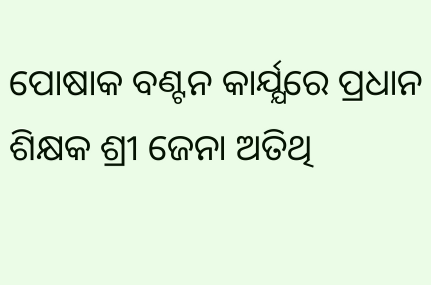ପୋଷାକ ବଣ୍ଟନ କାର୍ଯ୍ଯରେ ପ୍ରଧାନ ଶିକ୍ଷକ ଶ୍ରୀ ଜେନା ଅତିଥି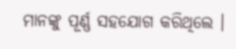ମାନଙ୍କୁ ପୂର୍ଣ୍ଣ ସହଯୋଗ କରିଥିଲେ ।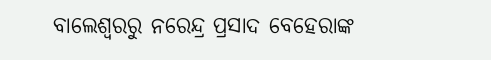ବାଲେଶ୍ଵରରୁ ନରେନ୍ଦ୍ର ପ୍ରସାଦ ବେହେରାଙ୍କ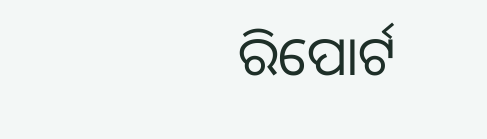ରିପୋର୍ଟ